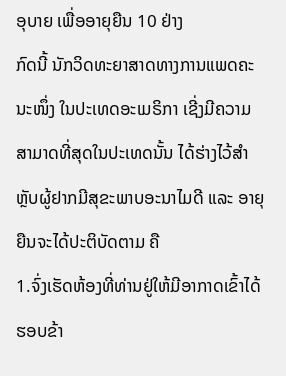ອຸບາຍ ເພື່ອອາຍຸຍືນ 10 ຢ່າງ
ກົດນີ້ ນັກວິດທະຍາສາດທາງການແພດຄະນະໜຶ່ງ ໃນປະເທດອະເມຣິກາ ເຊີ່ງມີຄວາມສາມາດທີ່ສຸດໃນປະເທດນັ້ນ ໄດ້ຮ່າງໄວ້ສຳຫຼັບຜູ້ຢາກມີສຸຂະພາບອະນາໄມດີ ແລະ ອາຍຸຍືນຈະໄດ້ປະຕິບັດຕາມ ຄື
1.ຈົ່ງເຮັດຫ້ອງທີ່ທ່ານຢູ່ໃຫ້ມີອາກາດເຂົ້າໄດ້ຮອບຂ້າ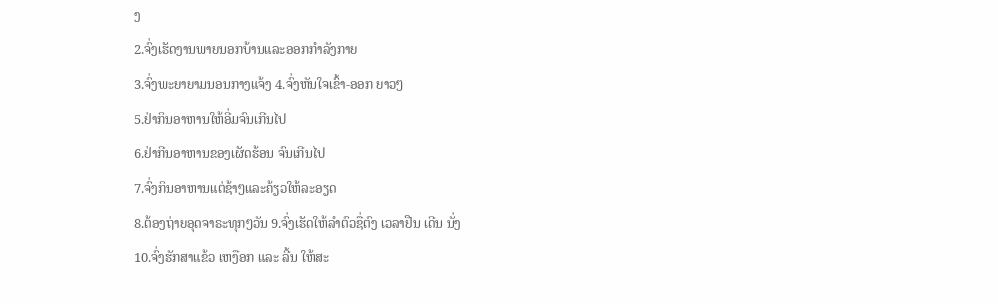ງ
2.ຈົ່ງເຮັດງານພາຍນອກບ້ານແລະອອກກຳລັງກາຍ
3.ຈົ່ງພະຍາຍາມນອນກາງແຈ້ງ 4.ຈົ່ງຫັນໃຈເຂົ້າ-ອອກ ຍາວໆ
5.ຢ່າກິນອາຫານໃຫ້ອີ່ມຈົນເກີນໄປ
6.ຢ່າກີນອາຫານຂອງເຜັດຮ້ອນ ຈົນເກີນໄປ
7.ຈົ່ງກິນອາຫານແຕ່ຊ້າໆແລະຄ້ຽວໃຫ້ລະອຽດ
8.ຕ້ອງຖ່າຍອຸດຈາຣະທຸກໆວັນ 9.ຈົ່ງເຮັດໃຫ້ລຳຕົວຊື່ຕົງ ເວລາຢືນ ເດີນ ນັ່ງ
10.ຈົ່ງຮັກສາແຂ້ວ ເຫງືອກ ແລະ ລີ້ນ ໃຫ້ສະ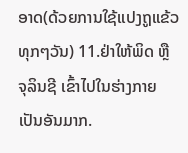ອາດ(ດ້ວຍການໃຊ້ແປງຖູແຂ້ວທຸກໆວັນ) 11.ຢ່າໃຫ້ພິດ ຫຼື ຈຸລິນຊີ ເຂົ້າໄປໃນຮ່າງກາຍເປັນອັນມາກ.